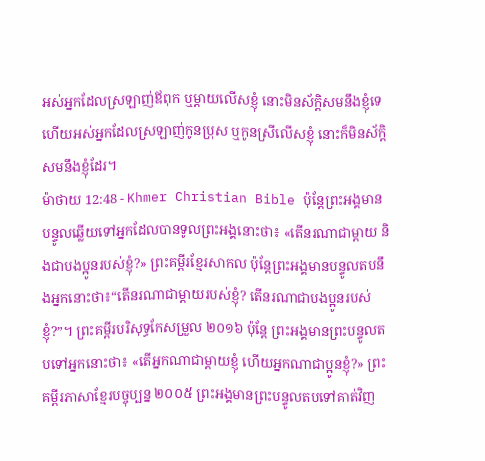អស់អ្នកដែលស្រឡាញ់ឪពុក ឬម្ដាយលើសខ្ញុំ នោះមិនស័ក្តិសមនឹងខ្ញុំទេ ហើយអស់អ្នកដែលស្រឡាញ់កូនប្រុស ឬកូនស្រីលើសខ្ញុំ នោះក៏មិនស័ក្តិសមនឹងខ្ញុំដែរ។
ម៉ាថាយ 12:48 - Khmer Christian Bible ប៉ុន្ដែព្រះអង្គមានបន្ទូលឆ្លើយទៅអ្នកដែលបានទូលព្រះអង្គនោះថា៖ «តើនរណាជាម្ដាយ និងជាបងប្អូនរបស់ខ្ញុំ?» ព្រះគម្ពីរខ្មែរសាកល ប៉ុន្តែព្រះអង្គមានបន្ទូលតបនឹងអ្នកនោះថា៖“តើនរណាជាម្ដាយរបស់ខ្ញុំ? តើនរណាជាបងប្អូនរបស់ខ្ញុំ?”។ ព្រះគម្ពីរបរិសុទ្ធកែសម្រួល ២០១៦ ប៉ុន្តែ ព្រះអង្គមានព្រះបន្ទូលតបទៅអ្នកនោះថា៖ «តើអ្នកណាជាម្តាយខ្ញុំ ហើយអ្នកណាជាប្អូនខ្ញុំ?» ព្រះគម្ពីរភាសាខ្មែរបច្ចុប្បន្ន ២០០៥ ព្រះអង្គមានព្រះបន្ទូលតបទៅគាត់វិញ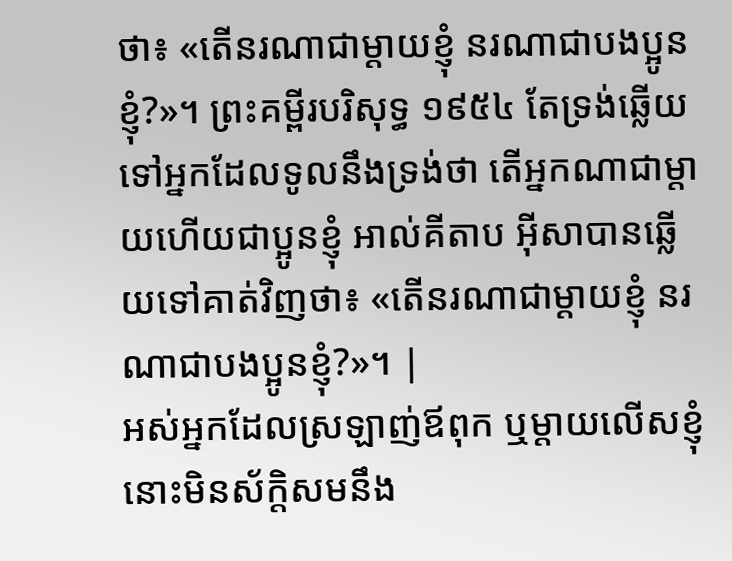ថា៖ «តើនរណាជាម្ដាយខ្ញុំ នរណាជាបងប្អូនខ្ញុំ?»។ ព្រះគម្ពីរបរិសុទ្ធ ១៩៥៤ តែទ្រង់ឆ្លើយទៅអ្នកដែលទូលនឹងទ្រង់ថា តើអ្នកណាជាម្តាយហើយជាប្អូនខ្ញុំ អាល់គីតាប អ៊ីសាបានឆ្លើយទៅគាត់វិញថា៖ «តើនរណាជាម្ដាយខ្ញុំ នរណាជាបងប្អូនខ្ញុំ?»។ |
អស់អ្នកដែលស្រឡាញ់ឪពុក ឬម្ដាយលើសខ្ញុំ នោះមិនស័ក្តិសមនឹង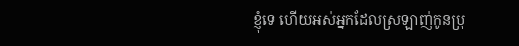ខ្ញុំទេ ហើយអស់អ្នកដែលស្រឡាញ់កូនប្រុ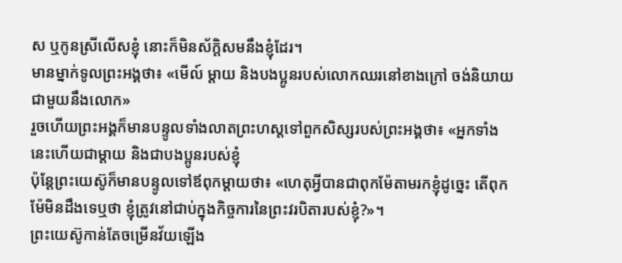ស ឬកូនស្រីលើសខ្ញុំ នោះក៏មិនស័ក្តិសមនឹងខ្ញុំដែរ។
មានម្នាក់ទូលព្រះអង្គថា៖ «មើល៍ ម្ដាយ និងបងប្អូនរបស់លោកឈរនៅខាងក្រៅ ចង់និយាយជាមួយនឹងលោក»
រួចហើយព្រះអង្គក៏មានបន្ទូលទាំងលាតព្រះហស្ដទៅពួកសិស្សរបស់ព្រះអង្គថា៖ «អ្នកទាំងនេះហើយជាម្ដាយ និងជាបងប្អូនរបស់ខ្ញុំ
ប៉ុន្ដែព្រះយេស៊ូក៏មានបន្ទូលទៅឪពុកម្ដាយថា៖ «ហេតុអ្វីបានជាពុកម៉ែតាមរកខ្ញុំដូច្នេះ តើពុកម៉ែមិនដឹងទេឬថា ខ្ញុំត្រូវនៅជាប់ក្នុងកិច្ចការនៃព្រះវរបិតារបស់ខ្ញុំ?»។
ព្រះយេស៊ូកាន់តែចម្រើនវ័យឡើង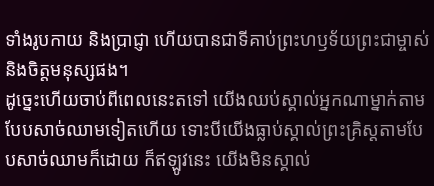ទាំងរូបកាយ និងប្រាជ្ញា ហើយបានជាទីគាប់ព្រះហឫទ័យព្រះជាម្ចាស់ និងចិត្ដមនុស្សផង។
ដូច្នេះហើយចាប់ពីពេលនេះតទៅ យើងឈប់ស្គាល់អ្នកណាម្នាក់តាមបែបសាច់ឈាមទៀតហើយ ទោះបីយើងធ្លាប់ស្គាល់ព្រះគ្រិស្ដតាមបែបសាច់ឈាមក៏ដោយ ក៏ឥឡូវនេះ យើងមិនស្គាល់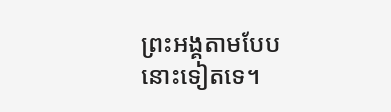ព្រះអង្គតាមបែបនោះទៀតទេ។